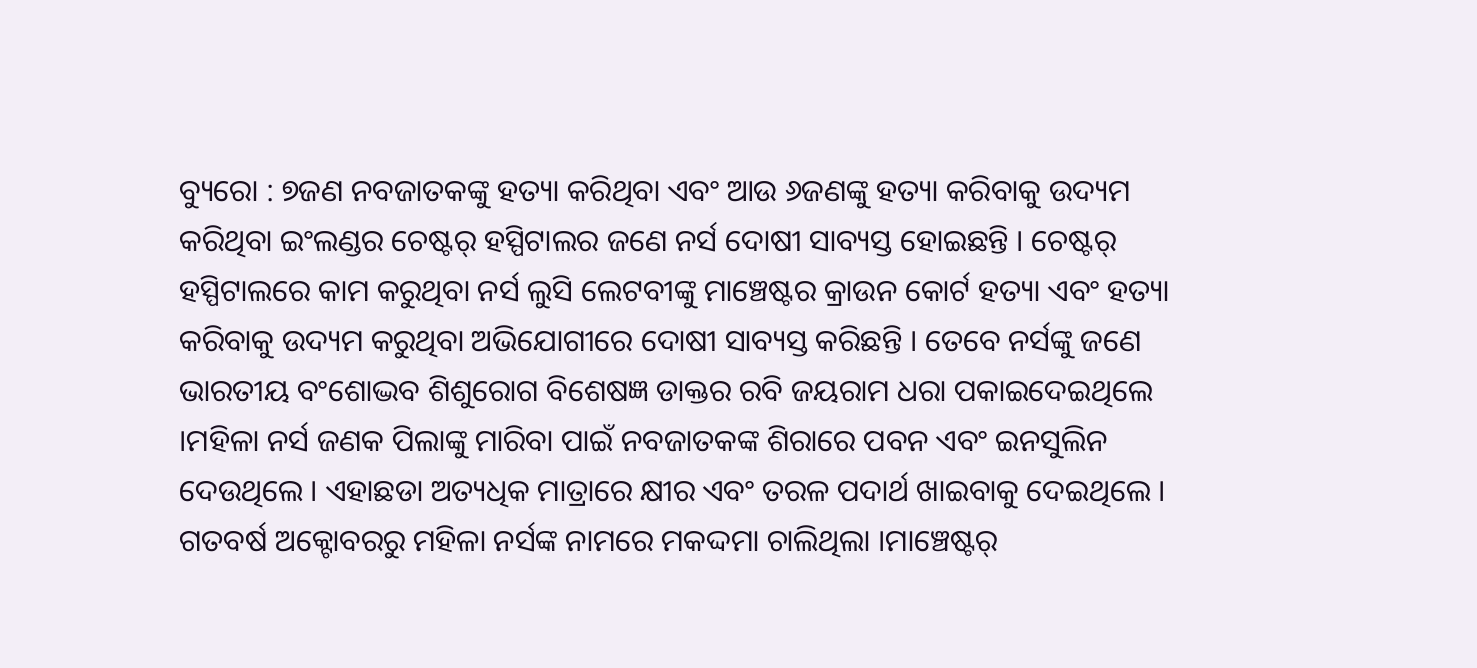ବ୍ୟୁରୋ : ୭ଜଣ ନବଜାତକଙ୍କୁ ହତ୍ୟା କରିଥିବା ଏବଂ ଆଉ ୬ଜଣଙ୍କୁ ହତ୍ୟା କରିବାକୁ ଉଦ୍ୟମ କରିଥିବା ଇଂଲଣ୍ଡର ଚେଷ୍ଟର୍ ହସ୍ପିଟାଲର ଜଣେ ନର୍ସ ଦୋଷୀ ସାବ୍ୟସ୍ତ ହୋଇଛନ୍ତି । ଚେଷ୍ଟର୍ ହସ୍ପିଟାଲରେ କାମ କରୁଥିବା ନର୍ସ ଲୁସି ଲେଟବୀଙ୍କୁ ମାଞ୍ଚେଷ୍ଟର କ୍ରାଉନ କୋର୍ଟ ହତ୍ୟା ଏବଂ ହତ୍ୟା କରିବାକୁ ଉଦ୍ୟମ କରୁଥିବା ଅଭିଯୋଗୀରେ ଦୋଷୀ ସାବ୍ୟସ୍ତ କରିଛନ୍ତି । ତେବେ ନର୍ସଙ୍କୁ ଜଣେ ଭାରତୀୟ ବଂଶୋଦ୍ଭବ ଶିଶୁରୋଗ ବିଶେଷଜ୍ଞ ଡାକ୍ତର ରବି ଜୟରାମ ଧରା ପକାଇଦେଇଥିଲେ ।ମହିଳା ନର୍ସ ଜଣକ ପିଲାଙ୍କୁ ମାରିବା ପାଇଁ ନବଜାତକଙ୍କ ଶିରାରେ ପବନ ଏବଂ ଇନସୁଲିନ ଦେଉଥିଲେ । ଏହାଛଡା ଅତ୍ୟଧିକ ମାତ୍ରାରେ କ୍ଷୀର ଏବଂ ତରଳ ପଦାର୍ଥ ଖାଇବାକୁ ଦେଇଥିଲେ । ଗତବର୍ଷ ଅକ୍ଟୋବରରୁ ମହିଳା ନର୍ସଙ୍କ ନାମରେ ମକଦ୍ଦମା ଚାଲିଥିଲା ।ମାଞ୍ଚେଷ୍ଟର୍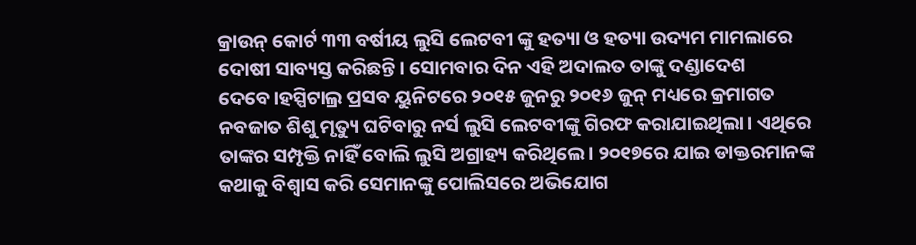କ୍ରାଉନ୍ କୋର୍ଟ ୩୩ ବର୍ଷୀୟ ଲୁସି ଲେଟବୀ ଙ୍କୁ ହତ୍ୟା ଓ ହତ୍ୟା ଉଦ୍ୟମ ମାମଲାରେ ଦୋଷୀ ସାବ୍ୟସ୍ତ କରିଛନ୍ତି। ସୋମବାର ଦିନ ଏହି ଅଦାଲତ ତାଙ୍କୁ ଦଣ୍ଡାଦେଶ ଦେବେ।ହସ୍ପିଟାଲ୍ର ପ୍ରସବ ୟୁନିଟରେ ୨୦୧୫ ଜୁନରୁ ୨୦୧୬ ଜୁନ୍ ମଧ୍ୟରେ କ୍ରମାଗତ ନବଜାତ ଶିଶୁ ମୃତ୍ୟୁ ଘଟିବାରୁ ନର୍ସ ଲୁସି ଲେଟବୀଙ୍କୁ ଗିରଫ କରାଯାଇଥିଲା। ଏଥିରେ ତାଙ୍କର ସମ୍ପୃକ୍ତି ନାହିଁ ବୋଲି ଲୁସି ଅଗ୍ରାହ୍ୟ କରିଥିଲେ। ୨୦୧୭ରେ ଯାଇ ଡାକ୍ତରମାନଙ୍କ କଥାକୁ ବିଶ୍ବାସ କରି ସେମାନଙ୍କୁ ପୋଲିସରେ ଅଭିଯୋଗ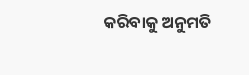କରିବାକୁ ଅନୁମତି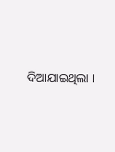ଦିଆଯାଇଥିଲା ।